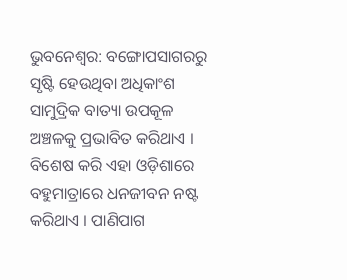ଭୁବନେଶ୍ୱର: ବଙ୍ଗୋପସାଗରରୁ ସୃଷ୍ଟି ହେଉଥିବା ଅଧିକାଂଶ ସାମୁଦ୍ରିକ ବାତ୍ୟା ଉପକୂଳ ଅଞ୍ଚଳକୁ ପ୍ରଭାବିତ କରିଥାଏ । ବିଶେଷ କରି ଏହା ଓଡ଼ିଶାରେ ବହୁମାତ୍ରାରେ ଧନଜୀବନ ନଷ୍ଟ କରିଥାଏ । ପାଣିପାଗ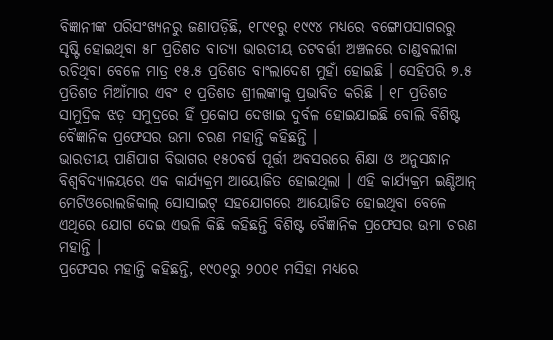ବିଜ୍ଞାନୀଙ୍କ ପରିସଂଖ୍ୟନରୁ ଜଣାପଡ଼ିଛି, ୧୮୯୧ରୁ ୧୯୯୪ ମଧ୍ୟରେ ବଙ୍ଗୋପସାଗରରୁ ସୃଷ୍ଟି ହୋଇଥିବା ୫୮ ପ୍ରତିଶତ ବାତ୍ୟା ଭାରତୀୟ ତଟବର୍ତ୍ତୀ ଅଞ୍ଚଳରେ ତାଣ୍ଡବଲୀଳା ରଚିଥିବା ବେଳେ ମାତ୍ର ୧୫.୫ ପ୍ରତିଶତ ବାଂଲାଦେଶ ମୁହାଁ ହୋଇଛି । ସେହିପରି ୭.୫ ପ୍ରତିଶତ ମିଆଁମାର ଏବଂ ୧ ପ୍ରତିଶତ ଶ୍ରୀଲଙ୍କାକୁ ପ୍ରଭାବିତ କରିଛି । ୧୮ ପ୍ରତିଶତ ସାମୁଦ୍ରିକ ଝଡ଼ ସମୁଦ୍ରରେ ହିଁ ପ୍ରକୋପ ଦେଖାଇ ଦୁର୍ବଳ ହୋଇଯାଇଛି ବୋଲି ବିଶିଷ୍ଟ ବୈଜ୍ଞାନିକ ପ୍ରଫେସର ଉମା ଚରଣ ମହାନ୍ତି କହିଛନ୍ତି ।
ଭାରତୀୟ ପାଣିପାଗ ବିଭାଗର ୧୫୦ବର୍ଷ ପୂର୍ତ୍ତୀ ଅବସରରେ ଶିକ୍ଷା ଓ ଅନୁସନ୍ଧାନ ବିଶ୍ୱବିଦ୍ୟାଳୟରେ ଏକ କାର୍ଯ୍ୟକ୍ରମ ଆୟୋଜିତ ହୋଇଥିଲା । ଏହି କାର୍ଯ୍ୟକ୍ରମ ଇଣ୍ଡିଆନ୍ ମେଟିଓରୋଲଜିକାଲ୍ ସୋସାଇଟ୍ ସହଯୋଗରେ ଆୟୋଜିତ ହୋଇଥିବା ବେଳେ ଏଥିରେ ଯୋଗ ଦେଇ ଏଭଳି କିଛି କହିଛନ୍ତି ବିଶିଷ୍ଟ ବୈଜ୍ଞାନିକ ପ୍ରଫେସର ଉମା ଚରଣ ମହାନ୍ତି ।
ପ୍ରଫେସର ମହାନ୍ତି କହିଛନ୍ତି, ୧୯୦୧ରୁ ୨୦୦୧ ମସିହା ମଧ୍ୟରେ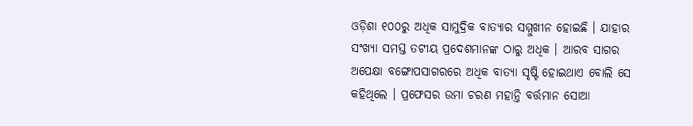ଓଡ଼ିଶା ୧୦୦ରୁ ଅଧିକ ସାମୁଦ୍ରିକ ବାତ୍ୟାର ସମ୍ମୁଖୀନ ହୋଇଛି । ଯାହାର ସଂଖ୍ୟା ସମସ୍ତ ତଟୀୟ ପ୍ରଦେଶମାନଙ୍କ ଠାରୁ ଅଧିକ । ଆରବ ସାଗର ଅପେକ୍ଷା ବଙ୍ଗୋପସାଗରରେ ଅଧିକ ବାତ୍ୟା ସୃଷ୍ଟି ହୋଇଥାଏ ବୋଲି ସେ କହିଥିଲେ । ପ୍ରଫେସର ଉମା ଚରଣ ମହାନ୍ତି ବର୍ତ୍ତମାନ ସୋଆ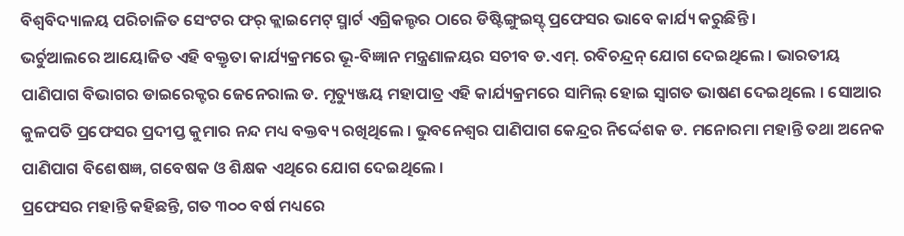ବିଶ୍ୱବିଦ୍ୟାଳୟ ପରିଚାଳିତ ସେଂଟର ଫର୍ କ୍ଲାଇମେଟ୍ ସ୍ମାର୍ଟ ଏଗ୍ରିକଲ୍ଚର ଠାରେ ଡିଷ୍ଟିଙ୍ଗୁଇସ୍ଡ୍ ପ୍ରଫେସର ଭାବେ କାର୍ଯ୍ୟ କରୁଛିନ୍ତି ।
ଭର୍ଚୁଆଲରେ ଆୟୋଜିତ ଏହି ବକ୍ତୃତା କାର୍ଯ୍ୟକ୍ରମରେ ଭୂ-ବିଜ୍ଞାନ ମନ୍ତ୍ରଣାଳୟର ସଚୀବ ଡ.ଏମ୍. ରବିଚନ୍ଦ୍ରନ୍ ଯୋଗ ଦେଇଥିଲେ । ଭାରତୀୟ ପାଣିପାଗ ବିଭାଗର ଡାଇରେକ୍ଟର ଜେନେରାଲ ଡ. ମୃତ୍ୟୁଞ୍ଜୟ ମହାପାତ୍ର ଏହି କାର୍ଯ୍ୟକ୍ରମରେ ସାମିଲ୍ ହୋଇ ସ୍ୱାଗତ ଭାଷଣ ଦେଇଥିଲେ । ସୋଆର କୁଳପତି ପ୍ରଫେସର ପ୍ରଦୀପ୍ତ କୁମାର ନନ୍ଦ ମଧ୍ୟ ବକ୍ତବ୍ୟ ରଖିଥିଲେ । ଭୁବନେଶ୍ୱର ପାଣିପାଗ କେନ୍ଦ୍ରର ନିର୍ଦ୍ଦେଶକ ଡ. ମନୋରମା ମହାନ୍ତି ତଥା ଅନେକ ପାଣିପାଗ ବିଶେଷଜ୍ଞ, ଗବେଷକ ଓ ଶିକ୍ଷକ ଏଥିରେ ଯୋଗ ଦେଇଥିଲେ ।
ପ୍ରଫେସର ମହାନ୍ତି କହିଛନ୍ତି, ଗତ ୩୦୦ ବର୍ଷ ମଧ୍ୟରେ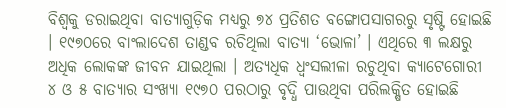ବିଶ୍ବକୁ ଡରାଇଥିବା ବାତ୍ୟାଗୁଡ଼ିକ ମଧ୍ୟରୁ ୭୪ ପ୍ରତିଶତ ବଙ୍ଗୋପସାଗରରୁ ସୃଷ୍ଟି ହୋଇଛି । ୧୯୭୦ରେ ବାଂଲାଦେଶ ତାଣ୍ଡବ ରଚିଥିଲା ବାତ୍ୟା ‘ଭୋଳା’ । ଏଥିରେ ୩ ଲକ୍ଷରୁ ଅଧିକ ଲୋକଙ୍କ ଜୀବନ ଯାଇଥିଲା । ଅତ୍ୟଧିକ ଧ୍ବଂସଲୀଳା ରଚୁଥିବା କ୍ୟାଟେଗୋରୀ ୪ ଓ ୫ ବାତ୍ୟାର ସଂଖ୍ୟା ୧୯୭୦ ପରଠାରୁ ବୃଦ୍ଧି ପାଉଥିବା ପରିଲକ୍ଷିତ ହୋଇଛି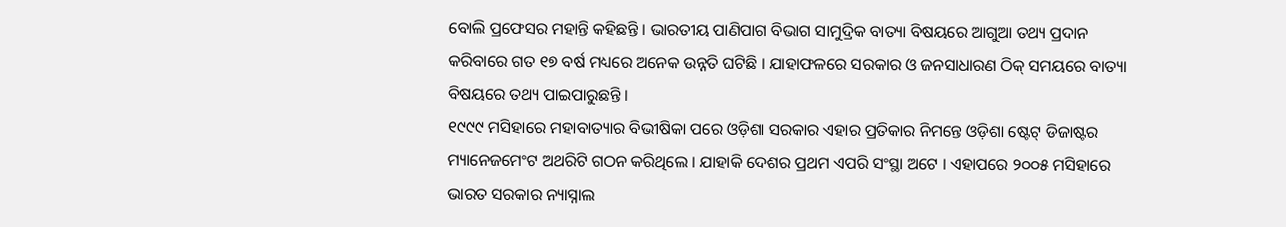ବୋଲି ପ୍ରଫେସର ମହାନ୍ତି କହିଛନ୍ତି । ଭାରତୀୟ ପାଣିପାଗ ବିଭାଗ ସାମୁଦ୍ରିକ ବାତ୍ୟା ବିଷୟରେ ଆଗୁଆ ତଥ୍ୟ ପ୍ରଦାନ କରିବାରେ ଗତ ୧୭ ବର୍ଷ ମଧ୍ୟରେ ଅନେକ ଉନ୍ନତି ଘଟିଛି । ଯାହାଫଳରେ ସରକାର ଓ ଜନସାଧାରଣ ଠିକ୍ ସମୟରେ ବାତ୍ୟା ବିଷୟରେ ତଥ୍ୟ ପାଇପାରୁଛନ୍ତି ।
୧୯୯୯ ମସିହାରେ ମହାବାତ୍ୟାର ବିଭୀଷିକା ପରେ ଓଡ଼ିଶା ସରକାର ଏହାର ପ୍ରତିକାର ନିମନ୍ତେ ଓଡ଼ିଶା ଷ୍ଟେଟ୍ ଡିଜାଷ୍ଟର ମ୍ୟାନେଜମେଂଟ ଅଥରିଟି ଗଠନ କରିଥିଲେ । ଯାହାକି ଦେଶର ପ୍ରଥମ ଏପରି ସଂସ୍ଥା ଅଟେ । ଏହାପରେ ୨୦୦୫ ମସିହାରେ ଭାରତ ସରକାର ନ୍ୟାସ୍ନାଲ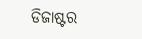ଡିଜାଷ୍ଟର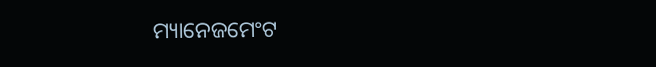ମ୍ୟାନେଜମେଂଟ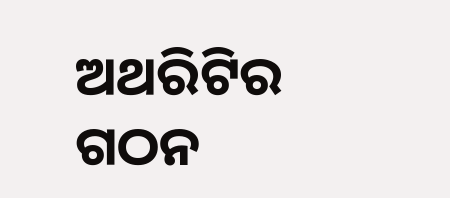ଅଥରିଟିର ଗଠନ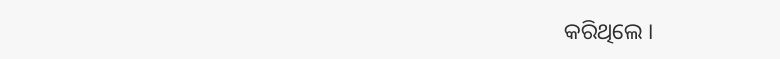କରିଥିଲେ ।